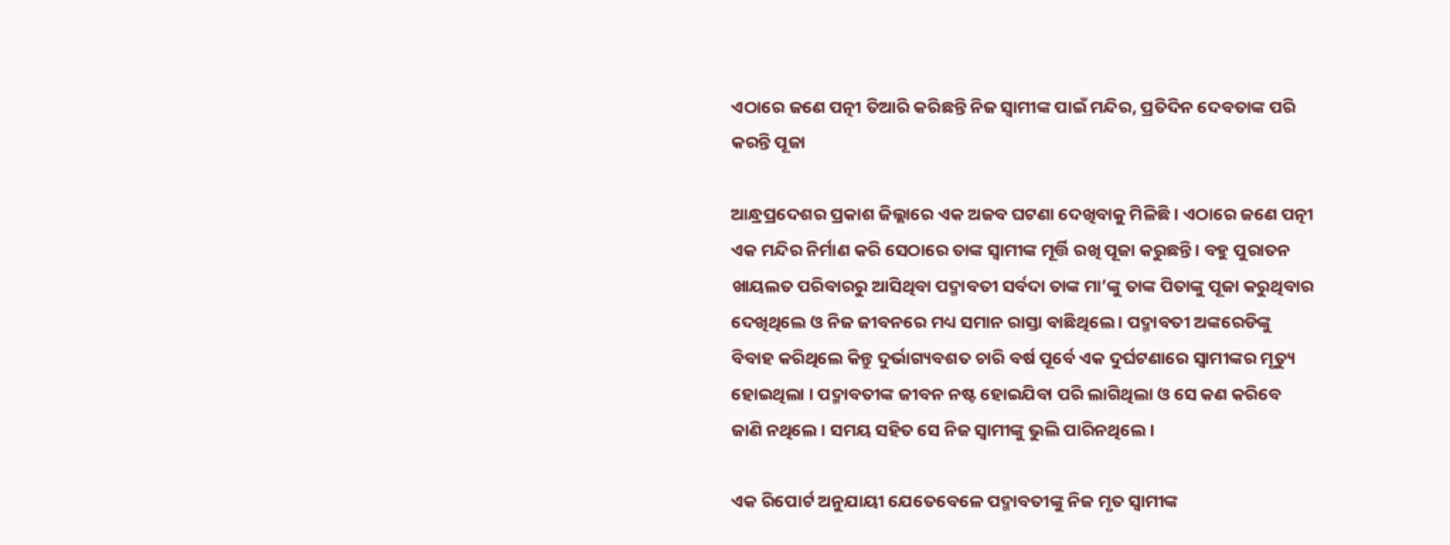ଏଠାରେ ଜଣେ ପତ୍ନୀ ତିଆରି କରିଛନ୍ତି ନିଜ ସ୍ୱାମୀଙ୍କ ପାଇଁ ମନ୍ଦିର, ପ୍ରତିଦିନ ଦେବତାଙ୍କ ପରି କରନ୍ତି ପୂଜା

ଆନ୍ଧ୍ରପ୍ରଦେଶର ପ୍ରକାଶ ଜିଲ୍ଲାରେ ଏକ ଅଜବ ଘଟଣା ଦେଖିବାକୁ ମିଳିଛି । ଏଠାରେ ଜଣେ ପତ୍ନୀ ଏକ ମନ୍ଦିର ନିର୍ମାଣ କରି ସେଠାରେ ତାଙ୍କ ସ୍ୱାମୀଙ୍କ ମୂର୍ତ୍ତି ରଖି ପୂଜା କରୁଛନ୍ତି । ବହୁ ପୁରାତନ ଖାୟଲତ ପରିବାରରୁ ଆସିଥିବା ପଦ୍ମାବତୀ ସର୍ବଦା ତାଙ୍କ ମା’ଙ୍କୁ ତାଙ୍କ ପିତାଙ୍କୁ ପୂଜା କରୁଥିବାର ଦେଖିଥିଲେ ଓ ନିଜ ଜୀବନରେ ମଧ୍ୟ ସମାନ ରାସ୍ତା ବାଛିଥିଲେ । ପଦ୍ମାବତୀ ଅଙ୍କରେଡିଙ୍କୁ ବିବାହ କରିଥିଲେ କିନ୍ତୁ ଦୁର୍ଭାଗ୍ୟବଶତ ଚାରି ବର୍ଷ ପୂର୍ବେ ଏକ ଦୁର୍ଘଟଣାରେ ସ୍ୱାମୀଙ୍କର ମୃତ୍ୟୁ ହୋଇଥିଲା । ପଦ୍ମାବତୀଙ୍କ ଜୀବନ ନଷ୍ଟ ହୋଇଯିବା ପରି ଲାଗିଥିଲା ଓ ସେ କଣ କରିବେ ଜାଣି ନଥିଲେ । ସମୟ ସହିତ ସେ ନିଜ ସ୍ୱାମୀଙ୍କୁ ଭୁଲି ପାରିନଥିଲେ ।

ଏକ ରିପୋର୍ଟ ଅନୁଯାୟୀ ଯେତେବେଳେ ପଦ୍ମାବତୀଙ୍କୁ ନିଜ ମୃତ ସ୍ୱାମୀଙ୍କ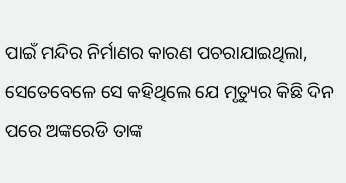ପାଇଁ ମନ୍ଦିର ନିର୍ମାଣର କାରଣ ପଚରାଯାଇଥିଲା, ସେତେବେଳେ ସେ କହିଥିଲେ ଯେ ମୃତ୍ୟୁର କିଛି ଦିନ ପରେ ଅଙ୍କରେଡି ତାଙ୍କ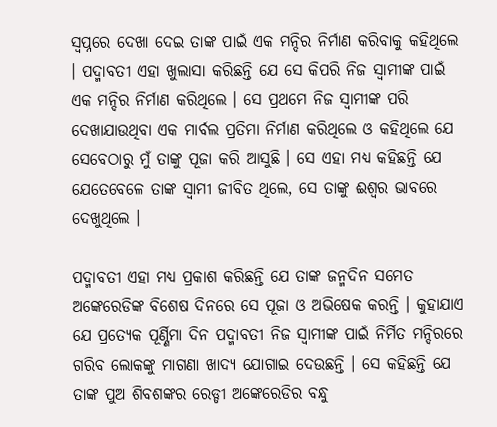ସ୍ୱପ୍ନରେ ଦେଖା ଦେଇ ତାଙ୍କ ପାଇଁ ଏକ ମନ୍ଦିର ନିର୍ମାଣ କରିବାକୁ କହିଥିଲେ । ପଦ୍ମାବତୀ ଏହା ଖୁଲାସା କରିଛନ୍ତି ଯେ ସେ କିପରି ନିଜ ସ୍ୱାମୀଙ୍କ ପାଇଁ ଏକ ମନ୍ଦିର ନିର୍ମାଣ କରିଥିଲେ । ସେ ପ୍ରଥମେ ନିଜ ସ୍ୱାମୀଙ୍କ ପରି ଦେଖାଯାଉଥିବା ଏକ ମାର୍ବଲ ପ୍ରତିମା ନିର୍ମାଣ କରିଥିଲେ ଓ କହିଥିଲେ ଯେ ସେବେଠାରୁ ମୁଁ ତାଙ୍କୁ ପୂଜା କରି ଆସୁଛି । ସେ ଏହା ମଧ୍ୟ କହିଛନ୍ତି ଯେ ଯେତେବେଳେ ତାଙ୍କ ସ୍ୱାମୀ ଜୀବିତ ଥିଲେ, ସେ ତାଙ୍କୁ ଈଶ୍ୱର ଭାବରେ ଦେଖୁଥିଲେ ।

ପଦ୍ମାବତୀ ଏହା ମଧ୍ୟ ପ୍ରକାଶ କରିଛନ୍ତି ଯେ ତାଙ୍କ ଜନ୍ମଦିନ ସମେତ ଅଙ୍କେରେଡିଙ୍କ ବିଶେଷ ଦିନରେ ସେ ପୂଜା ଓ ଅଭିଷେକ କରନ୍ତି । କୁହାଯାଏ ଯେ ପ୍ରତ୍ୟେକ ପୂର୍ଣ୍ଣିମା ଦିନ ପଦ୍ମାବତୀ ନିଜ ସ୍ୱାମୀଙ୍କ ପାଇଁ ନିର୍ମିତ ମନ୍ଦିରରେ ଗରିବ ଲୋକଙ୍କୁ ମାଗଣା ଖାଦ୍ୟ ଯୋଗାଇ ଦେଉଛନ୍ତି । ସେ କହିଛନ୍ତି ଯେ ତାଙ୍କ ପୁଅ ଶିବଶଙ୍କର ରେଡ୍ଡୀ ଅଙ୍କେରେଡିର ବନ୍ଧୁ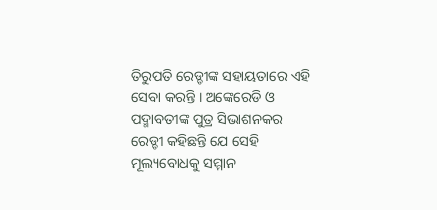ତିରୁପତି ରେଡ୍ଡୀଙ୍କ ସହାୟତାରେ ଏହି ସେବା କରନ୍ତି । ଅଙ୍କେରେଡି ଓ ପଦ୍ମାବତୀଙ୍କ ପୁତ୍ର ସିଭାଶନକର ରେଡ୍ଡୀ କହିଛନ୍ତି ଯେ ସେହି ମୂଲ୍ୟବୋଧକୁ ସମ୍ମାନ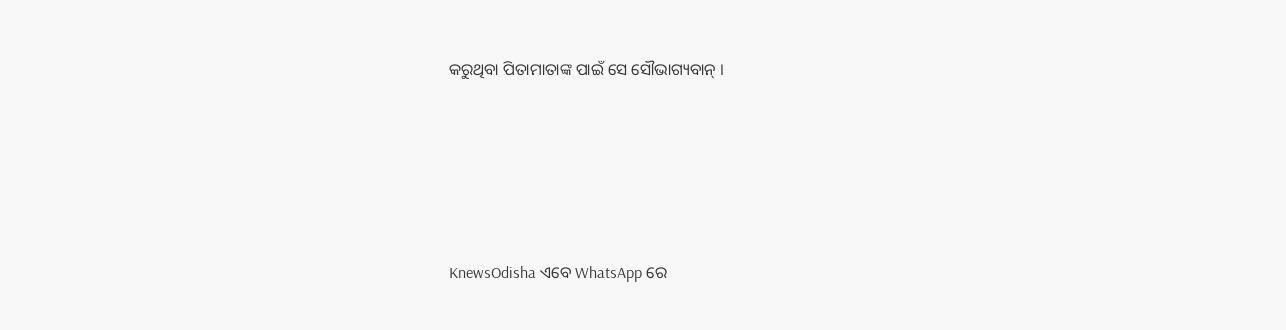କରୁଥିବା ପିତାମାତାଙ୍କ ପାଇଁ ସେ ସୌଭାଗ୍ୟବାନ୍ ।






KnewsOdisha ଏବେ WhatsApp ରେ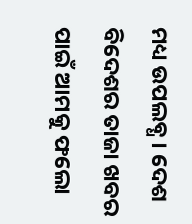ମଧ୍ୟ ଉପଲବ୍ଧ । ଦେଶ ବିଦେଶର ତାଜା ଖବର ପାଇଁ ଆମକୁ ଫଲୋ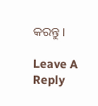କରନ୍ତୁ ।

Leave A Reply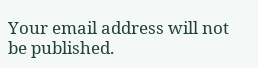Your email address will not be published.